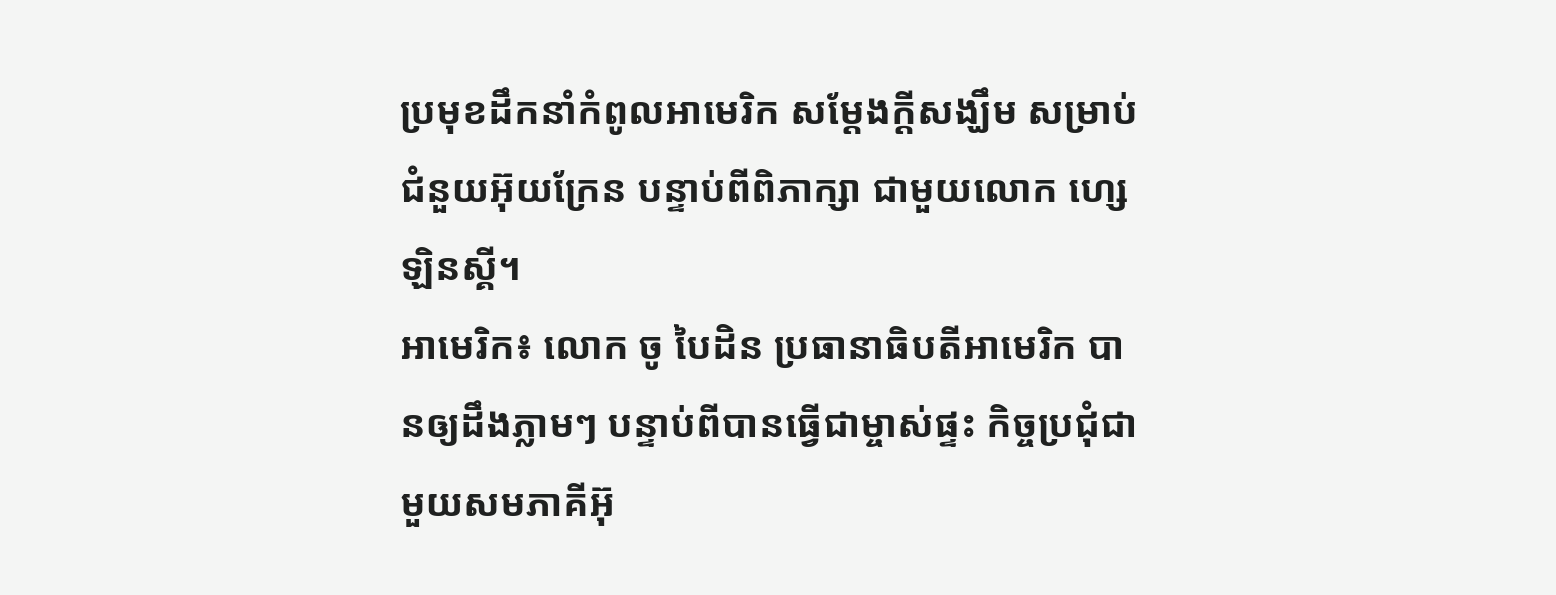ប្រមុខដឹកនាំកំពូលអាមេរិក សម្ដែងក្ដីសង្ឃឹម សម្រាប់ជំនួយអ៊ុយក្រែន បន្ទាប់ពីពិភាក្សា ជាមួយលោក ហ្សេឡិនស្គី។
អាមេរិក៖ លោក ចូ បៃដិន ប្រធានាធិបតីអាមេរិក បានឲ្យដឹងភ្លាមៗ បន្ទាប់ពីបានធ្វើជាម្ចាស់ផ្ទះ កិច្ចប្រជុំជាមួយសមភាគីអ៊ុ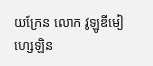យក្រែន លោក វូឡូឌីមៀ ហ្សេឡិន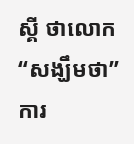ស្គី ថាលោក “សង្ឃឹមថា” ការ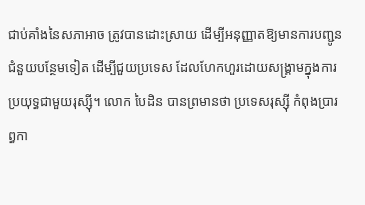ជាប់គាំងនៃសភាអាច ត្រូវបានដោះស្រាយ ដើម្បីអនុញ្ញាតឱ្យមានការបញ្ជូន ជំនួយបន្ថែមទៀត ដើម្បីជួយប្រទេស ដែលហែកហួរដោយសង្រ្គាមក្នុងការ ប្រយុទ្ធជាមួយរុស្ស៊ី។ លោក បៃដិន បានព្រមានថា ប្រទេសរុស្ស៊ី កំពុងប្រារព្ធកា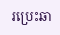រប្រេះឆា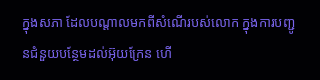ក្នុងសភា ដែលបណ្តាលមកពីសំណើរបស់លោក ក្នុងការបញ្ជូនជំនួយបន្ថែមដល់អ៊ុយក្រែន ហើ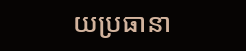យប្រធានា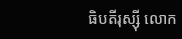ធិបតីរុស្ស៊ី លោក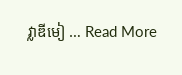វ្លាឌីមៀ … Read More